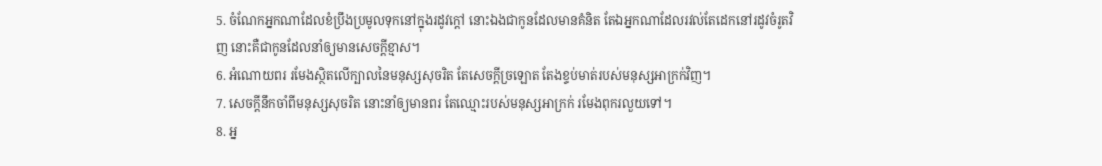5. ចំណែកអ្នកណាដែលខំប្រឹងប្រមូលទុកនៅក្នុងរដូវក្តៅ នោះឯងជាកូនដែលមានគំនិត តែឯអ្នកណាដែលរវល់តែដេកនៅរដូវចំរូតវិញ នោះគឺជាកូនដែលនាំឲ្យមានសេចក្តីខ្មាស។
6. អំណោយពរ រមែងស្ថិតលើក្បាលនៃមនុស្សសុចរិត តែសេចក្តីច្រឡោត តែងខ្ទប់មាត់របស់មនុស្សអាក្រក់វិញ។
7. សេចក្តីនឹកចាំពីមនុស្សសុចរិត នោះនាំឲ្យមានពរ តែឈ្មោះរបស់មនុស្សអាក្រក់ រមែងពុករលួយទៅ។
8. អ្ន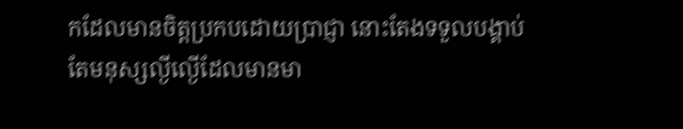កដែលមានចិត្តប្រកបដោយប្រាជ្ញា នោះតែងទទួលបង្គាប់ តែមនុស្សល្ងីល្ងើដែលមានមា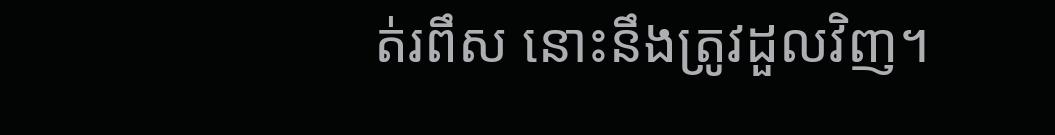ត់រពឹស នោះនឹងត្រូវដួលវិញ។